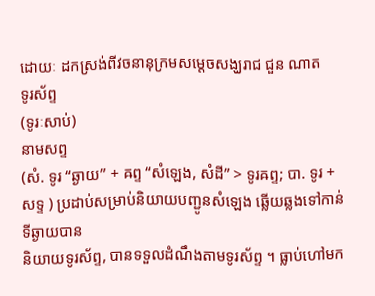ដោយៈ ដកស្រង់ពីវចនានុក្រមសម្តេចសង្ឃរាជ ជួន ណាត
ទូរស័ព្ទ
(ទូរៈសាប់)
នាមសព្ទ
(សំ. ទូរ “ឆ្ងាយ” + ឝព្ទ “សំឡេង, សំដី” > ទូរឝព្ទ; បា. ទូរ + សទ្ទ ) ប្រដាប់សម្រាប់និយាយបញ្ជូនសំឡេង ឆ្លើយឆ្លងទៅកាន់ទីឆ្ងាយបាន
និយាយទូរស័ព្ទ, បានទទួលដំណឹងតាមទូរស័ព្ទ ។ ធ្លាប់ហៅមក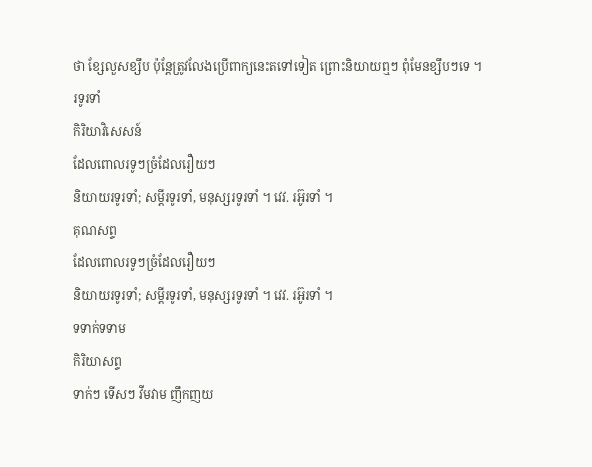ថា ខ្សែលួសខ្សឹប ប៉ុន្តែត្រូវលែងប្រើពាក្យនេះតទៅទៀត ព្រោះនិយាយឮៗ ពុំមែនខ្សឹបៗទេ ។
រទូរទាំ
កិរិយាវិសេសន៍
ដែលពោលរទូៗច្រំដែលរឿយៗ
និយាយរទូរទាំ; សម្ដីរទូរទាំ, មនុស្សរទូរទាំ ។ វេវ. រអ៊ូរទាំ ។
គុណសព្ទ
ដែលពោលរទូៗច្រំដែលរឿយៗ
និយាយរទូរទាំ; សម្ដីរទូរទាំ, មនុស្សរទូរទាំ ។ វេវ. រអ៊ូរទាំ ។
ទទាក់ទទាម
កិរិយាសព្ទ
ទាក់ៗ ទើសៗ វីមវាម ញឹកញយ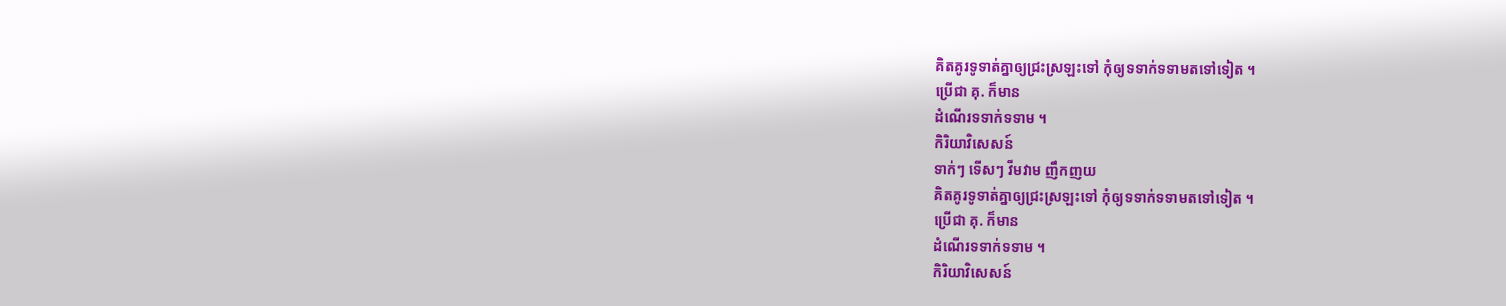គិតគូរទូទាត់គ្នាឲ្យជ្រះស្រឡះទៅ កុំឲ្យទទាក់ទទាមតទៅទៀត ។
ប្រើជា គុ. ក៏មាន
ដំណើរទទាក់ទទាម ។
កិរិយាវិសេសន៍
ទាក់ៗ ទើសៗ វីមវាម ញឹកញយ
គិតគូរទូទាត់គ្នាឲ្យជ្រះស្រឡះទៅ កុំឲ្យទទាក់ទទាមតទៅទៀត ។
ប្រើជា គុ. ក៏មាន
ដំណើរទទាក់ទទាម ។
កិរិយាវិសេសន៍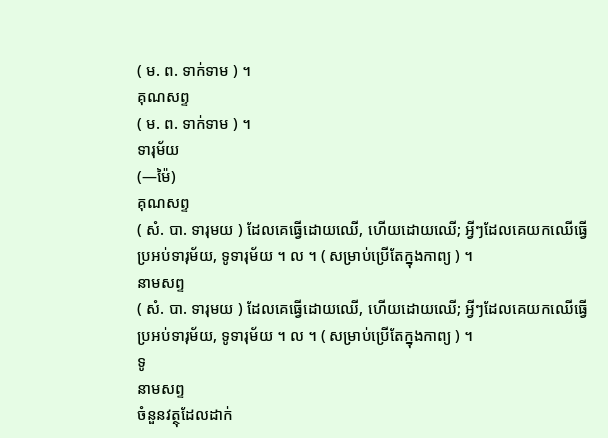( ម. ព. ទាក់ទាម ) ។
គុណសព្ទ
( ម. ព. ទាក់ទាម ) ។
ទារុម័យ
(—ម៉ៃ)
គុណសព្ទ
( សំ. បា. ទារុមយ ) ដែលគេធ្វើដោយឈើ, ហើយដោយឈើ; អ្វីៗដែលគេយកឈើធ្វើ
ប្រអប់ទារុម័យ, ទូទារុម័យ ។ ល ។ ( សម្រាប់ប្រើតែក្នុងកាព្យ ) ។
នាមសព្ទ
( សំ. បា. ទារុមយ ) ដែលគេធ្វើដោយឈើ, ហើយដោយឈើ; អ្វីៗដែលគេយកឈើធ្វើ
ប្រអប់ទារុម័យ, ទូទារុម័យ ។ ល ។ ( សម្រាប់ប្រើតែក្នុងកាព្យ ) ។
ទូ
នាមសព្ទ
ចំនួនវត្ថុដែលដាក់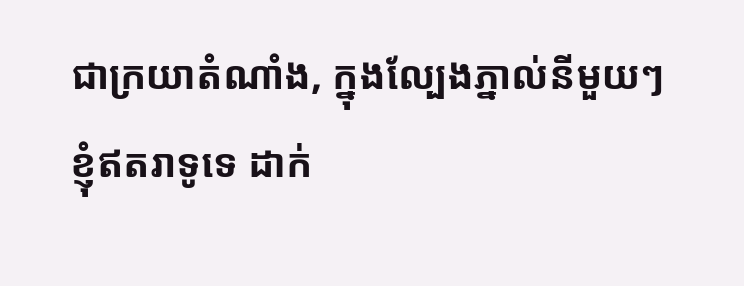ជាក្រយាតំណាំង, ក្នុងល្បែងភ្នាល់នីមួយៗ
ខ្ញុំឥតរាទូទេ ដាក់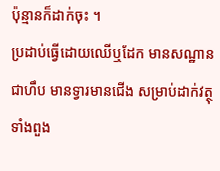ប៉ុន្មានក៏ដាក់ចុះ ។
ប្រដាប់ធ្វើដោយឈើឬដែក មានសណ្ឋានជាហឹប មានទ្វារមានជើង សម្រាប់ដាក់វត្ថុទាំងពួង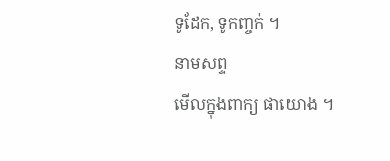ទូដែក, ទូកញ្ចក់ ។
នាមសព្ទ
មើលក្នុងពាក្យ ផាយោង ។